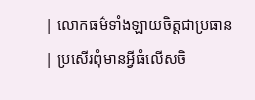| លោកធម៌ទាំងឡាយចិត្តជាប្រធាន | ប្រសើរពុំមានអ្វីធំលើសចិ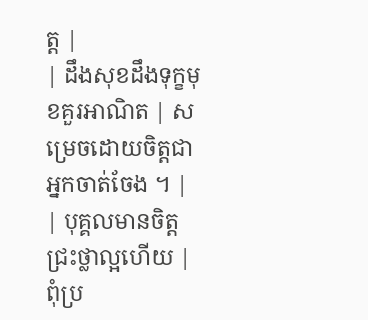ត្ត |
| ដឹងសុខដឹងទុក្ខមុខគួរអាណិត | សម្រេចដោយចិត្តជាអ្នកចាត់ចែង ។ |
| បុគ្គលមានចិត្តជ្រះថ្លាល្អហើយ | ពុំប្រ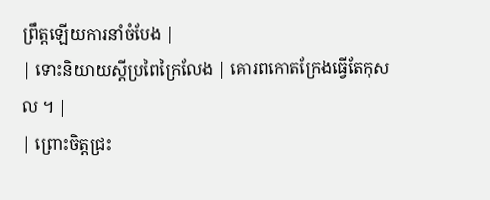ព្រឹត្តឡើយការនាំចំបែង |
| ទោះនិយាយស្តីប្រពៃក្រៃលែង | គោរពកោតក្រែងធ្វើតែកុសល ។ |
| ព្រោះចិត្តជ្រះ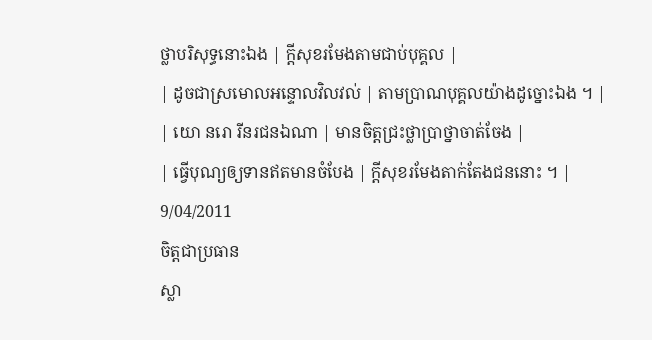ថ្លាបរិសុទ្ធនោះឯង | ក្តីសុខរមែងតាមជាប់បុគ្គល |
| ដូចជាស្រមោលអន្ទោលវិលវល់ | តាមប្រាណបុគ្គលយ៉ាងដូច្នោះឯង ។ |
| យោ នរោ រីនរជនឯណា | មានចិត្តជ្រះថ្លាប្រាថ្នាចាត់ចែង |
| ធ្វើបុណ្យឲ្យទានឥតមានចំបែង | ក្តីសុខរមែងតាក់តែងជននោះ ។ |
9/04/2011
ចិត្តជាប្រធាន
ស្លា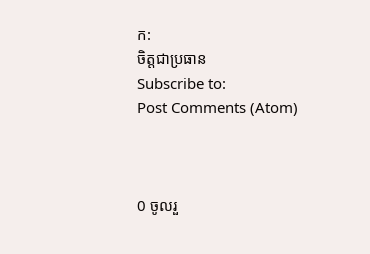ក:
ចិត្តជាប្រធាន
Subscribe to:
Post Comments (Atom)



0 ចូលរួ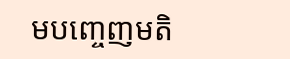មបញ្ចេញមតិ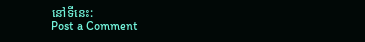នៅទីនេះ:
Post a Comment